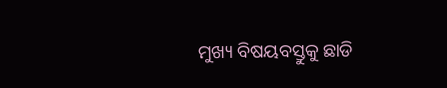ମୁଖ୍ୟ ବିଷୟବସ୍ତୁକୁ ଛାଡି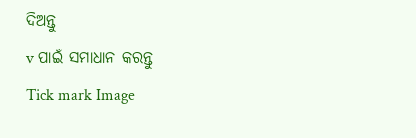ଦିଅନ୍ତୁ
v ପାଇଁ ସମାଧାନ କରନ୍ତୁ
Tick mark Image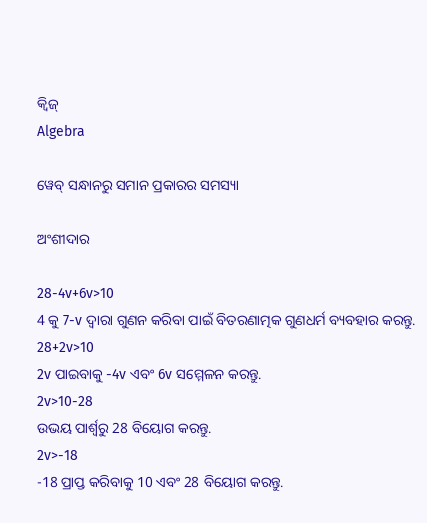କ୍ୱିଜ୍‌
Algebra

ୱେବ୍ ସନ୍ଧାନରୁ ସମାନ ପ୍ରକାରର ସମସ୍ୟା

ଅଂଶୀଦାର

28-4v+6v>10
4 କୁ 7-v ଦ୍ୱାରା ଗୁଣନ କରିବା ପାଇଁ ବିତରଣାତ୍ମକ ଗୁଣଧର୍ମ ବ୍ୟବହାର କରନ୍ତୁ.
28+2v>10
2v ପାଇବାକୁ -4v ଏବଂ 6v ସମ୍ମେଳନ କରନ୍ତୁ.
2v>10-28
ଉଭୟ ପାର୍ଶ୍ୱରୁ 28 ବିୟୋଗ କରନ୍ତୁ.
2v>-18
-18 ପ୍ରାପ୍ତ କରିବାକୁ 10 ଏବଂ 28 ବିୟୋଗ କରନ୍ତୁ.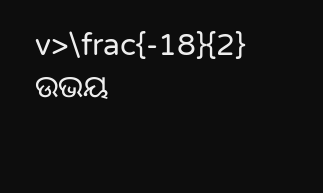v>\frac{-18}{2}
ଉଭୟ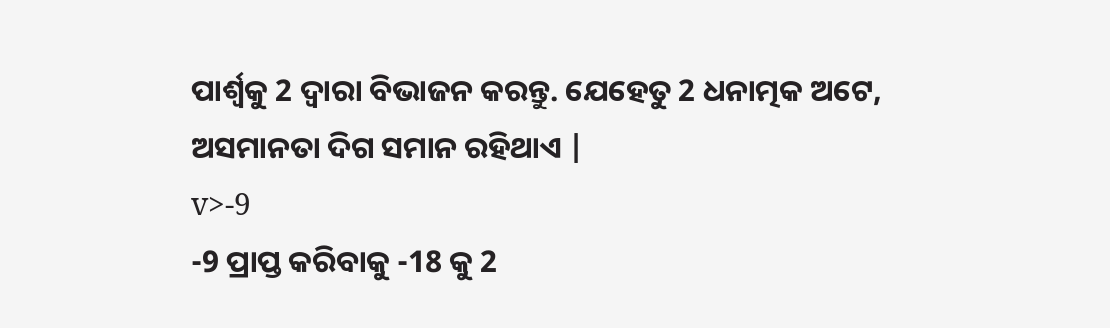ପାର୍ଶ୍ୱକୁ 2 ଦ୍ୱାରା ବିଭାଜନ କରନ୍ତୁ. ଯେହେତୁ 2 ଧନାତ୍ମକ ଅଟେ, ଅସମାନତା ଦିଗ ସମାନ ରହିଥାଏ |
v>-9
-9 ପ୍ରାପ୍ତ କରିବାକୁ -18 କୁ 2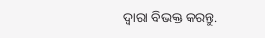ଦ୍ୱାରା ବିଭକ୍ତ କରନ୍ତୁ.